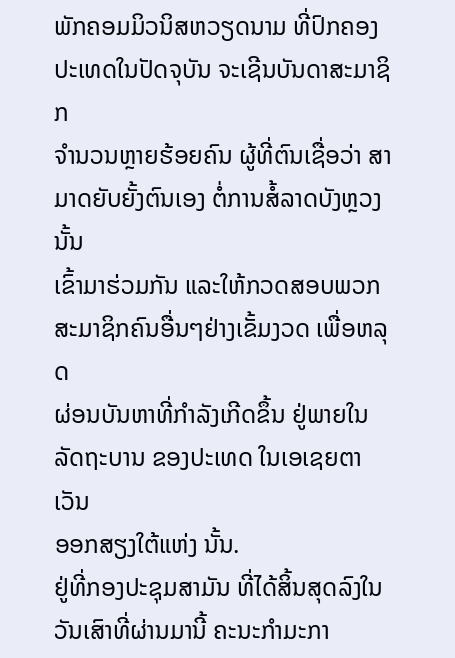ພັກຄອມມິວນິສຫວຽດນາມ ທີ່ປົກຄອງປະເທດໃນປັດຈຸບັນ ຈະເຊີນບັນດາສະມາຊິກ
ຈຳນວນຫຼາຍຮ້ອຍຄົນ ຜູ້ທີ່ຕົນເຊື່ອວ່າ ສາມາດຍັບຍັ້ງຕົນເອງ ຕໍ່ການສໍ້ລາດບັງຫຼວງນັ້ນ
ເຂົ້າມາຮ່ວມກັນ ແລະໃຫ້ກວດສອບພວກສະມາຊິກຄົນອື່ນໆຢ່າງເຂັ້ມງວດ ເພື່ອຫລຸດ
ຜ່ອນບັນຫາທີ່ກຳລັງເກີດຂຶ້ນ ຢູ່ພາຍໃນລັດຖະບານ ຂອງປະເທດ ໃນເອເຊຍຕາເວັນ
ອອກສຽງໃຕ້ແຫ່ງ ນັ້ນ.
ຢູ່ທີ່ກອງປະຊຸມສາມັນ ທີ່ໄດ້ສິ້ນສຸດລົງໃນວັນເສົາທີ່ຜ່ານມານີ້ ຄະນະກຳມະກາ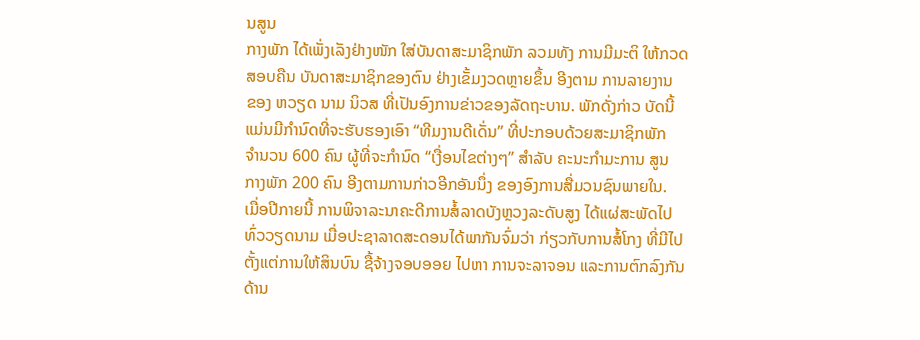ນສູນ
ກາງພັກ ໄດ້ເພັ່ງເລັງຢ່າງໜັກ ໃສ່ບັນດາສະມາຊິກພັກ ລວມທັງ ການມີມະຕິ ໃຫ້ກວດ
ສອບຄືນ ບັນດາສະມາຊິກຂອງຕົນ ຢ່າງເຂັ້ມງວດຫຼາຍຂຶ້ນ ອີງຕາມ ການລາຍງານ
ຂອງ ຫວຽດ ນາມ ນິວສ ທີ່ເປັນອົງການຂ່າວຂອງລັດຖະບານ. ພັກດັ່ງກ່າວ ບັດນີ້
ແມ່ນມີກຳນົດທີ່ຈະຮັບຮອງເອົາ “ທີມງານດີເດັ່ນ” ທີ່ປະກອບດ້ວຍສະມາຊິກພັກ
ຈຳນວນ 600 ຄົນ ຜູ້ທີ່ຈະກຳນົດ “ເງື່ອນໄຂຕ່າງໆ” ສຳລັບ ຄະນະກຳມະການ ສູນ
ກາງພັກ 200 ຄົນ ອີງຕາມການກ່າວອີກອັນນຶ່ງ ຂອງອົງການສື່ມວນຊົນພາຍໃນ.
ເມື່ອປີກາຍນີ້ ການພິຈາລະນາຄະດີການສໍ້ລາດບັງຫຼວງລະດັບສູງ ໄດ້ແຜ່ສະພັດໄປ
ທົ່ວວຽດນາມ ເມື່ອປະຊາລາດສະດອນໄດ້ພາກັນຈົ່ມວ່າ ກ່ຽວກັບການສໍ້ໂກງ ທີ່ມີໄປ
ຕັ້ງແຕ່ການໃຫ້ສິນບົນ ຊື້ຈ້າງຈອບອອຍ ໄປຫາ ການຈະລາຈອນ ແລະການຕົກລົງກັນ
ດ້ານ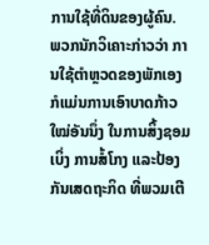ການໃຊ້ທີ່ດິນຂອງຜູ້ຄົນ.
ພວກນັກວິເຄາະກ່າວວ່າ ການໃຊ້ຕຳຫຼວດຂອງພັກເອງ ກໍແມ່ນການເອົາບາດກ້າວ
ໃໝ່ອັນນຶ່ງ ໃນການສິ້ງຊອມເບິ່ງ ການສໍ້ໂກງ ແລະປ້ອງກັນເສດຖະກິດ ທີ່ພວມເຕີ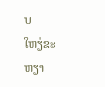ບ
ໃຫຽ່ຂະຫຽາ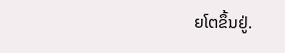ຍໂຕຂຶ້ນຢູ່.